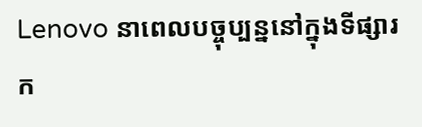Lenovo នាពេលបច្ចុប្បន្ននៅក្នុងទីផ្សារក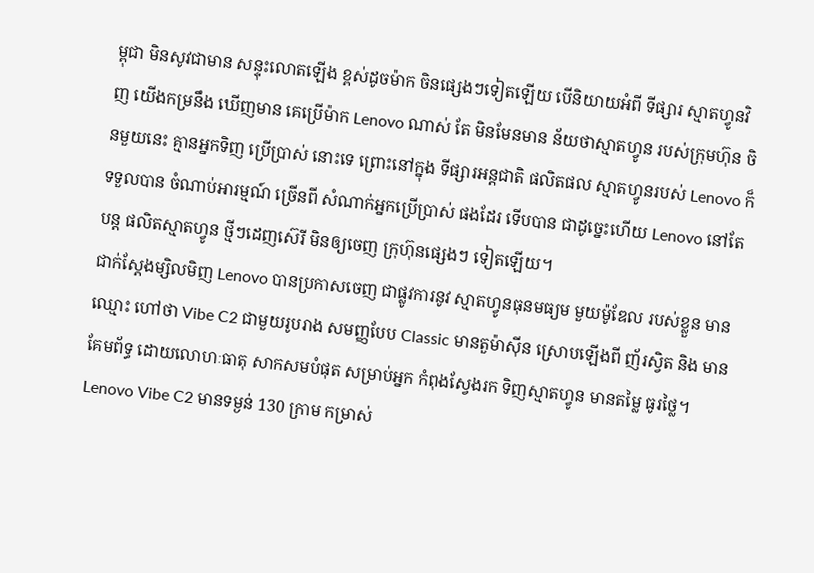ម្ពុជា មិនសូវជាមាន សន្ទុះលោតឡើង ខ្ពស់ដូចម៉ាក ចិនផ្សេងៗទៀតឡើយ បើនិយាយអំពី ទីផ្សារ ស្មាតហ្វូនវិញ យើងកម្រនឹង ឃើញមាន គេប្រើម៉ាក Lenovo ណាស់ តែ មិនមែនមាន ន័យថាស្មាតហ្វូន របស់ក្រុមហ៊ុន ចិនមួយនេះ គ្មានអ្នកទិញ ប្រើប្រាស់ នោះទេ ព្រោះនៅក្នុង ទីផ្សារអន្តជាតិ ផលិតផល ស្មាតហ្វូនរបស់ Lenovo ក៏ទទួលបាន ចំណាប់អារម្មណ៍ ច្រើនពី សំណាក់អ្នកប្រើប្រាស់ ផងដែរ ទើបបាន ជាដូច្នេះហើយ Lenovo នៅតែបន្ត ផលិតស្មាតហ្វូន ថ្មីៗដេញស៊េរី មិនឲ្យចេញ ក្រុហ៊ុនផ្សេងៗ ទៀតឡើយ។
ជាក់ស្ដែងម្សិលមិញ Lenovo បានប្រកាសចេញ ជាផ្លូវការនូវ ស្មាតហ្វូនធុនមធ្យម មួយម៉ូឌែល របស់ខ្លួន មានឈ្មោះ ហៅថា Vibe C2 ជាមួយរូបរាង សមញ្ញបែប Classic មានតួម៉ាស៊ីន ស្រោបឡើងពី ញ័រស្វិត និង មានគែមព័ទ្ធ ដោយលោហៈធាតុ សាកសមបំផុត សម្រាប់អ្នក កំពុងស្វែងរក ទិញស្មាតហ្វូន មានតម្លៃ ធូរថ្លៃ។ Lenovo Vibe C2 មានទម្ងន់ 130 ក្រាម កម្រាស់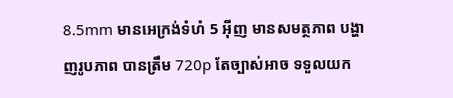8.5mm មានអេក្រង់ទំហំ 5 អ៊ីញ មានសមត្ថភាព បង្ហាញរូបភាព បានត្រឹម 720p តែច្បាស់អាច ទទួលយក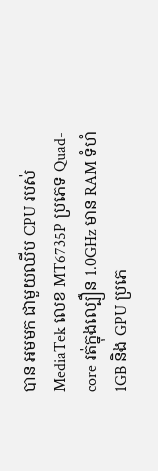បាន អមមក ជាមួយឈីប CPU របស់ MediaTek លេខ MT6735P ប្រភេទ Quad-core រត់ក្នុងល្បឿន 1.0GHz មាន RAM ទំហំ 1GB និង GPU ប្រភេ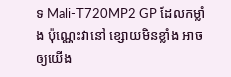ទ Mali-T720MP2 GP ដែលកម្លាំង ប៉ុណ្ណេះវានៅ ខ្សោយមិនខ្លាំង អាចឲ្យយើង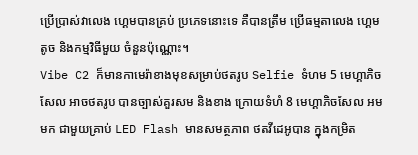ប្រើប្រាស់វាលេង ហ្គេមបានគ្រប់ ប្រភេទនោះទេ គឺបានត្រឹម ប្រើធម្មតាលេង ហ្គេមតូច និងកម្មវិធីមួយ ចំនួនប៉ុណ្ណោះ។
Vibe C2 ក៏មានកាមេរ៉ាខាងមុខសម្រាប់ថតរូប Selfie ទំហម 5 មេហ្គាភិចសែល អាចថតរូប បានច្បាស់គួរសម និងខាង ក្រោយទំហំ 8 មេហ្គាភិចសែល អមមក ជាមួយគ្រាប់ LED Flash មានសមត្ថភាព ថតវីដេអូបាន ក្នុងកម្រិត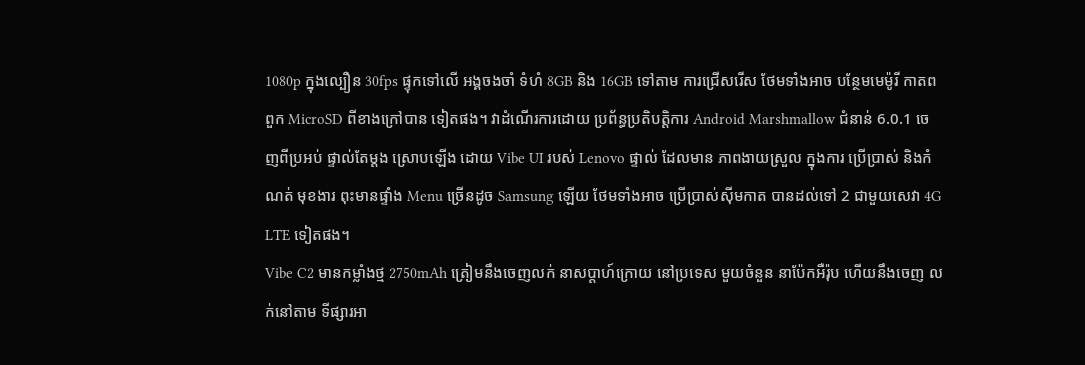1080p ក្នុងល្បឿន 30fps ផ្ទុកទៅលើ អង្គចងចាំ ទំហំ 8GB និង 16GB ទៅតាម ការជ្រើសរើស ថែមទាំងអាច បន្ថែមមេម៉ូរី កាតពពួក MicroSD ពីខាងក្រៅបាន ទៀតផង។ វាដំណើរការដោយ ប្រព័ន្ធប្រតិបត្តិការ Android Marshmallow ជំនាន់ 6.0.1 ចេញពីប្រអប់ ផ្ទាល់តែម្ដង ស្រោបឡើង ដោយ Vibe UI របស់ Lenovo ផ្ទាល់ ដែលមាន ភាពងាយស្រួល ក្នុងការ ប្រើប្រាស់ និងកំណត់ មុខងារ ពុះមានផ្ទាំង Menu ច្រើនដូច Samsung ឡើយ ថែមទាំងអាច ប្រើប្រាស់ស៊ីមកាត បានដល់ទៅ 2 ជាមួយសេវា 4G LTE ទៀតផង។
Vibe C2 មានកម្លាំងថ្ម 2750mAh ត្រៀមនឹងចេញលក់ នាសប្ដាហ៍ក្រោយ នៅប្រទេស មួយចំនួន នាប៉ែកអឺរ៉ុប ហើយនឹងចេញ លក់នៅតាម ទីផ្សារអា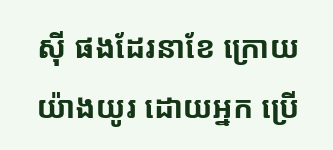ស៊ី ផងដែរនាខែ ក្រោយយ៉ាងយូរ ដោយអ្នក ប្រើ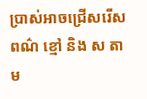ប្រាស់អាចជ្រើសរើស ពណ៌ ខ្មៅ និង ស តាម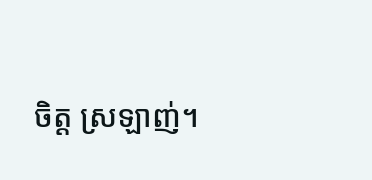ចិត្ត ស្រឡាញ់។